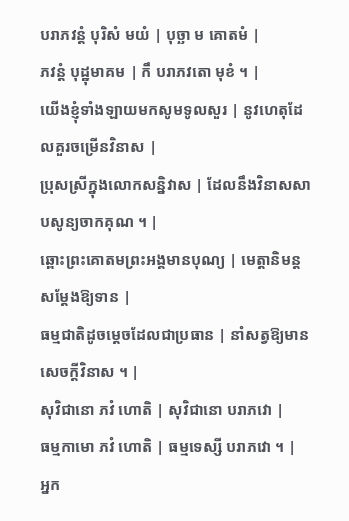បរាភវន្ដំ បុរិសំ មយំ | បុច្ឆា ម គោតមំ |
ភវន្ដំ បុដ្ឋុមាគម | កឹ បរាភវតោ មុខំ ។ |
យើងខ្ញុំទាំងឡាយមកសូមទូលសួរ | នូវហេតុដែលគួរចម្រើនវិនាស |
ប្រុសស្រីក្នុងលោកសន្និវាស | ដែលនឹងវិនាសសាបសូន្យចាកគុណ ។ |
ឆ្ពោះព្រះគោតមព្រះអង្គមានបុណ្យ | មេត្តានិមន្តសម្តែងឱ្យទាន |
ធម្មជាតិដូចម្តេចដែលជាប្រធាន | នាំសត្វឱ្យមានសេចក្តីវិនាស ។ |
សុវិជានោ ភវំ ហោតិ | សុវិជានោ បរាភវោ |
ធម្មកាមោ ភវំ ហោតិ | ធម្មទេស្សី បរាភវោ ។ |
អ្នក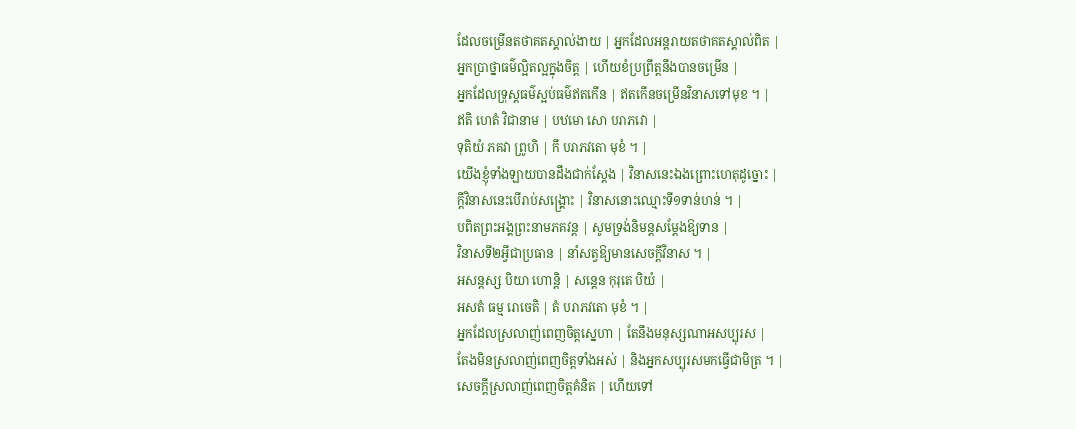ដែលចម្រើនតថាគតស្គាល់ងាយ | អ្នកដែលអន្តរាយតថាគតស្គាល់ពិត |
អ្នកប្រាថ្នាធម៌ល្អិតល្អក្នុងចិត្ត | ហើយខំប្រព្រឹត្តនឹងបានចម្រើន |
អ្នកដែលទ្រុស្តធម៌ស្អប់ធម៌ឥតកើន | ឥតកើនចម្រើនវិនាសទៅមុខ ។ |
ឥតិ ហេតំ វិជានាម | បឋមោ សោ បរាភវោ |
ទុតិយំ ភគវា ព្រូហិ | កឹ បរាភវតោ មុខំ ។ |
យើងខ្ញុំទាំងឡាយបានដឹងជាក់ស្តែង | វិនាសនេះឯងព្រោះហេតុដូច្នោះ |
ក្តីវិនាសនេះបើរាប់សង្គ្រោះ | វិនាសនោះឈ្មោះទី១ទាន់ហន់ ។ |
បពិតព្រះអង្គព្រះនាមភគវន្ត | សូមទ្រង់និមន្តសម្តែងឱ្យទាន |
វិនាសទី២អ្វីជាប្រធាន | នាំសត្វឱ្យមានសេចក្តីវិនាស ។ |
អសន្តស្ស បិយា ហោន្តិ | សន្តេន កុរុតេ បិយំ |
អសតំ ធម្ម រោចេតិ | តំ បរាភវតោ មុខំ ។ |
អ្នកដែលស្រលាញ់ពេញចិត្តស្នេហា | តែនឹងមនុស្សណាអសប្បុរស |
តែងមិនស្រលាញ់ពេញចិត្តទាំងអស់ | និងអ្នកសប្បុរសមកធ្វើជាមិត្រ ។ |
សេចក្តីស្រលាញ់ពេញចិត្តគំនិត | ហើយទៅ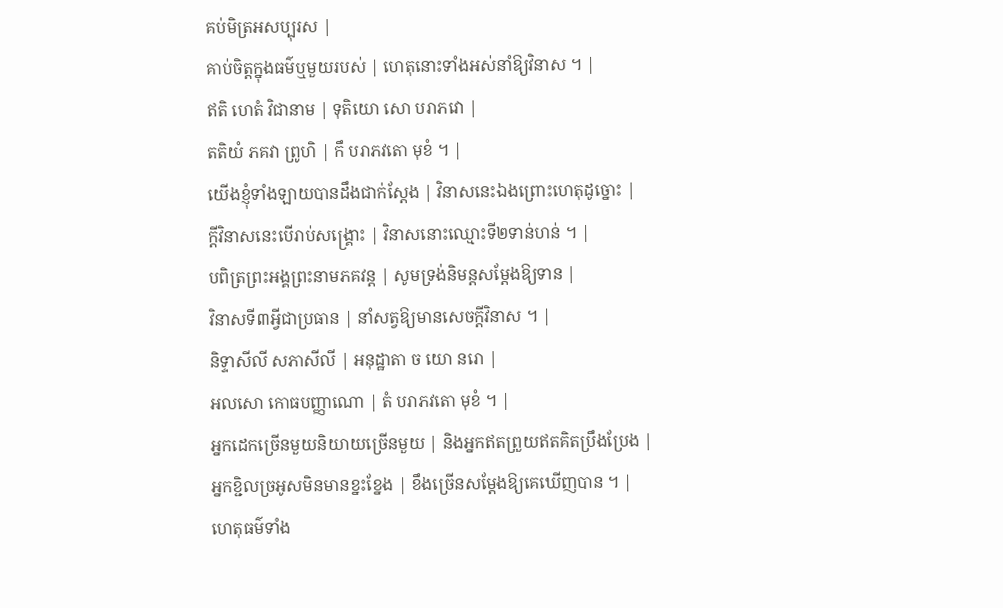គប់មិត្រអសប្បុរស |
គាប់ចិត្តក្នុងធម៌ឬមួយរបស់ | ហេតុនោះទាំងអស់នាំឱ្យវិនាស ។ |
ឥតិ ហេតំ វិជានាម | ទុតិយោ សោ បរាភវោ |
តតិយំ ភគវា ព្រូហិ | កឹ បរាភវតោ មុខំ ។ |
យើងខ្ញុំទាំងឡាយបានដឹងជាក់ស្តែង | វិនាសនេះឯងព្រោះហេតុដូច្នោះ |
ក្តីវិនាសនេះបើរាប់សង្គ្រោះ | វិនាសនោះឈ្មោះទី២ទាន់ហន់ ។ |
បពិត្រព្រះអង្គព្រះនាមភគវន្ត | សូមទ្រង់និមន្តសម្តែងឱ្យទាន |
វិនាសទី៣អ្វីជាប្រធាន | នាំសត្វឱ្យមានសេចក្តីវិនាស ។ |
និទ្ទាសីលី សភាសីលី | អនុដ្ឋាតា ច យោ នរោ |
អលសោ កោធបញ្ញាណោ | តំ បរាភវតោ មុខំ ។ |
អ្នកដេកច្រើនមួយនិយាយច្រើនមួយ | និងអ្នកឥតព្រួយឥតគិតប្រឹងប្រែង |
អ្នកខ្ជិលច្រអូសមិនមានខ្នះខ្នែង | ខឹងច្រើនសម្តែងឱ្យគេឃើញបាន ។ |
ហេតុធម៌ទាំង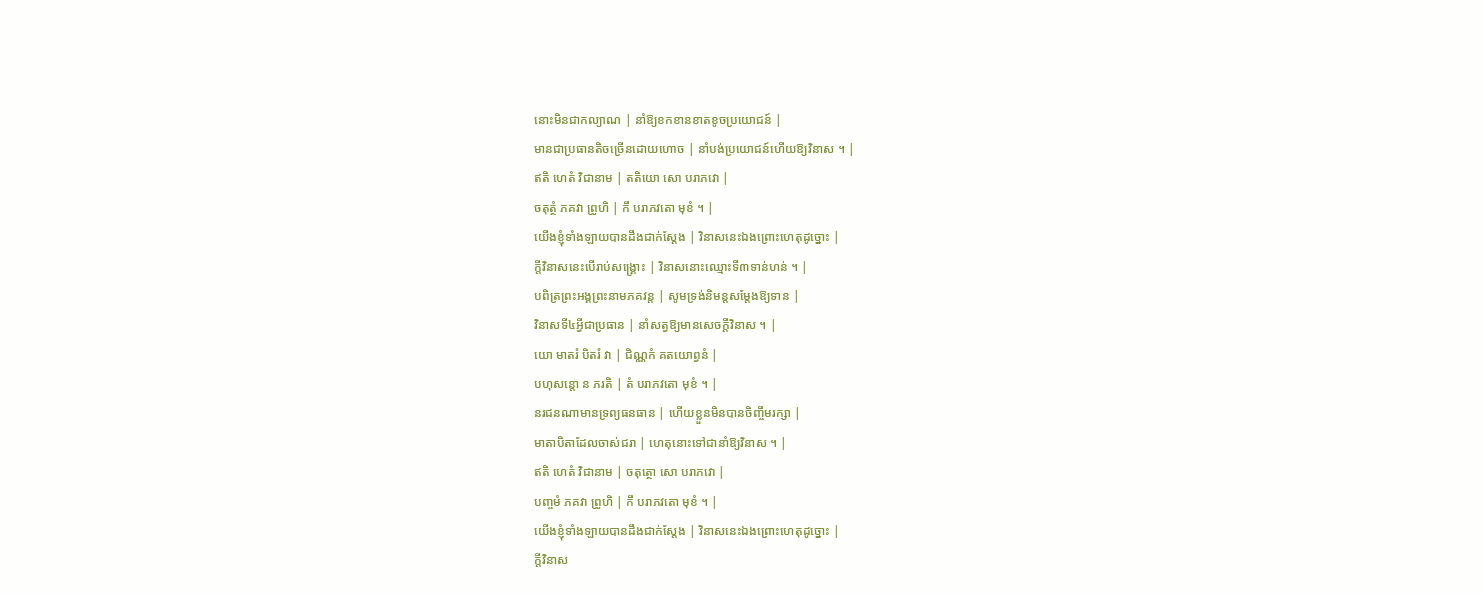នោះមិនជាកល្យាណ | នាំឱ្យខកខានខាតខូចប្រយោជន៍ |
មានជាប្រធានតិចច្រើនដោយហោច | នាំបង់ប្រយោជន៍ហើយឱ្យវិនាស ។ |
ឥតិ ហេតំ វិជានាម | តតិយោ សោ បរាភវោ |
ចតុត្ថំ ភគវា ព្រូហិ | កឹ បរាភវតោ មុខំ ។ |
យើងខ្ញុំទាំងឡាយបានដឹងជាក់ស្តែង | វិនាសនេះឯងព្រោះហេតុដូច្នោះ |
ក្តីវិនាសនេះបើរាប់សង្គ្រោះ | វិនាសនោះឈ្មោះទី៣ទាន់ហន់ ។ |
បពិត្រព្រះអង្គព្រះនាមភគវន្ត | សូមទ្រង់និមន្តសម្តែងឱ្យទាន |
វិនាសទី៤អ្វីជាប្រធាន | នាំសត្វឱ្យមានសេចក្តីវិនាស ។ |
យោ មាតរំ បិតរំ វា | ជិណ្ណកំ គតយោព្វនំ |
បហុសន្តោ ន ភរតិ | តំ បរាភវតោ មុខំ ។ |
នរជនណាមានទ្រព្យធនធាន | ហើយខ្លួនមិនបានចិញ្ចឹមរក្សា |
មាតាបិតាដែលចាស់ជរា | ហេតុនោះទៅជានាំឱ្យវិនាស ។ |
ឥតិ ហេតំ វិជានាម | ចតុត្ថោ សោ បរាភវោ |
បញ្ចមំ ភគវា ព្រូហិ | កឹ បរាភវតោ មុខំ ។ |
យើងខ្ញុំទាំងឡាយបានដឹងជាក់ស្តែង | វិនាសនេះឯងព្រោះហេតុដូច្នោះ |
ក្តីវិនាស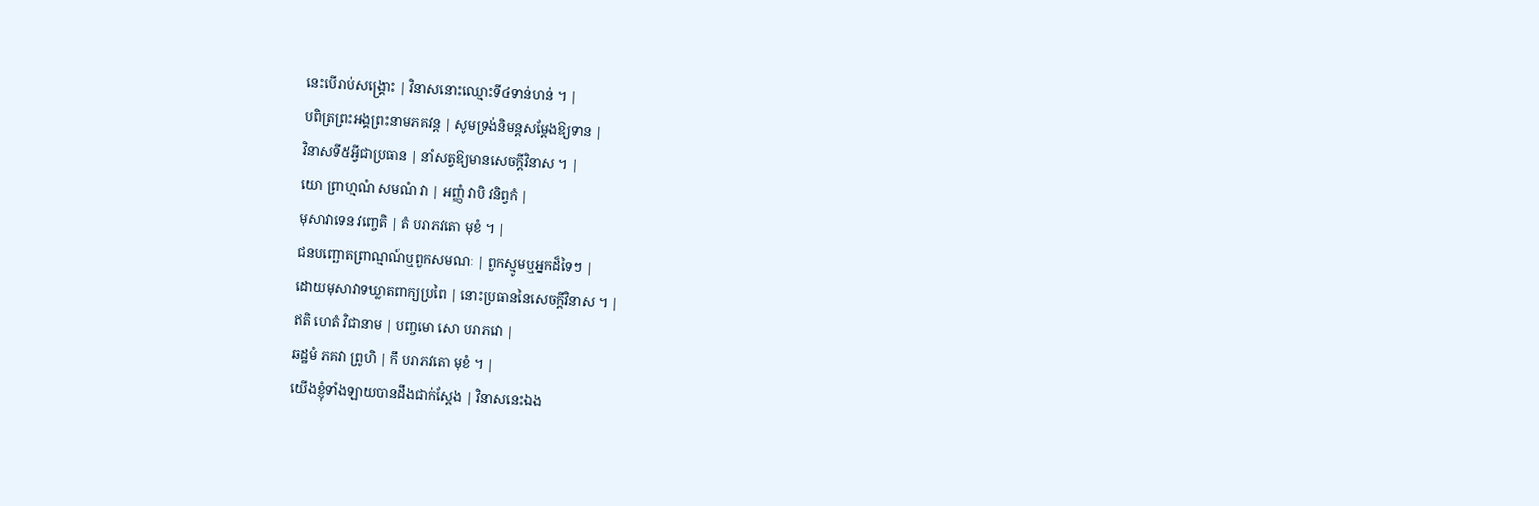នេះបើរាប់សង្គ្រោះ | វិនាសនោះឈ្មោះទី៤ទាន់ហន់ ។ |
បពិត្រព្រះអង្គព្រះនាមភគវន្ត | សូមទ្រង់និមន្តសម្តែងឱ្យទាន |
វិនាសទី៥អ្វីជាប្រធាន | នាំសត្វឱ្យមានសេចក្តីវិនាស ។ |
យោ ព្រាហ្មណំ សមណំ វា | អញ្ញំ វាបិ វនិព្វកំ |
មុសាវាទេន វញ្ចេតិ | តំ បរាភវតោ មុខំ ។ |
ជនបញ្ឆោតព្រាណ្មណ៍ឬពួកសមណៈ | ពួកស្មូមឬអ្នកដ៏ទៃៗ |
ដោយមុសាវាទឃ្លាតពាក្យប្រពៃ | នោះប្រធាននៃសេចក្តីវិនាស ។ |
ឥតិ ហេតំ វិជានាម | បញ្ចមោ សោ បរាភវោ |
ឆដ្ឋមំ ភគវា ព្រូហិ | កឹ បរាភវតោ មុខំ ។ |
យើងខ្ញុំទាំងឡាយបានដឹងជាក់ស្តែង | វិនាសនេះឯង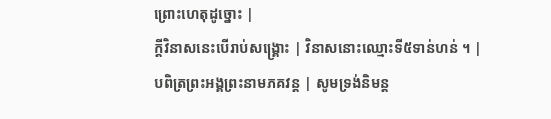ព្រោះហេតុដូច្នោះ |
ក្តីវិនាសនេះបើរាប់សង្គ្រោះ | វិនាសនោះឈ្មោះទី៥ទាន់ហន់ ។ |
បពិត្រព្រះអង្គព្រះនាមភគវន្ត | សូមទ្រង់និមន្ត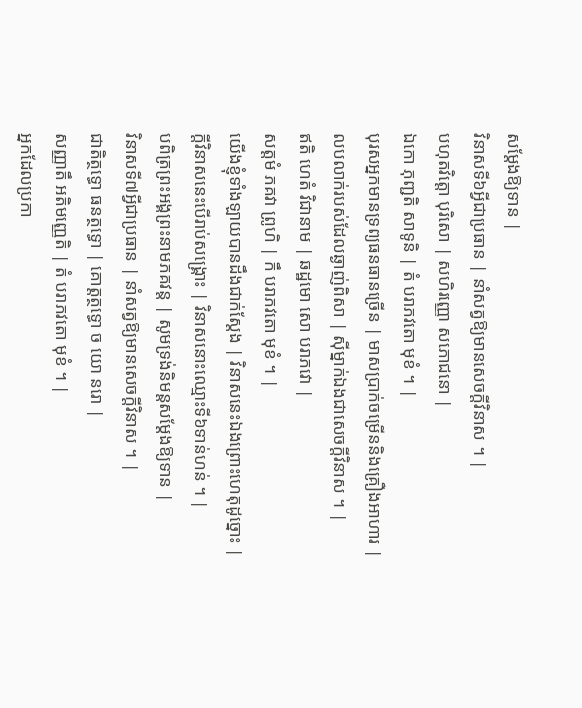សម្តែងឱ្យទាន |
វិនាសទី៦អ្វីជាប្រធាន | នាំសត្វឱ្យមានសេចក្តីវិនាស ។ |
បហុតវិត្តោ បុរិសោ | សហិរញ្ញោ សភោជនោ |
ឯកោ ភុញ្ជតិ សាទូនិ | តំ បរាភវតោ មុខំ ។ |
បុរសអ្នកមានទ្រព្យធនធានច្រើន | មាសប្រាក់ចម្រើននិងគ្រឿងអាហារ |
លបលាក់របស់ដែលឆ្ងាញ់ពិសា | ស៊ីម្នាក់ឯងជាសេចក្តីវិនាស ។ |
ឥតិ ហេតំ វិជានាម | ឆដ្ឋមោ សោ បរាភវោ |
សត្តមំ ភគវា ព្រូហិ | កឹ បរាភវតោ មុខំ ។ |
យើងខ្ញុំទាំងឡាយបានដឹងជាក់ស្តែង | វិនាសនេះឯងព្រោះហេតុដូច្នោះ |
ក្តីវិនាសនេះបើរាប់សង្គ្រោះ | វិនាសនោះឈ្មោះទី៦ទាន់ហន់ ។ |
បពិត្រព្រះអង្គព្រះនាមភគវន្ត | សូមទ្រង់និមន្តសម្តែងឱ្យទាន |
វិនាសទី៧អ្វីជាប្រធាន | នាំសត្វឱ្យមានសេចក្តីវិនាស ។ |
ជាតិត្ថទ្ធោ ធនត្ថទ្ធោ | គោត្តត្ថទ្ធោ ច យោ នរោ |
សញ្ញាតឹ អតិមញ្ញេតិ | តំ បរាភវតោ មុខំ ។ |
អ្នកដែលប្រកា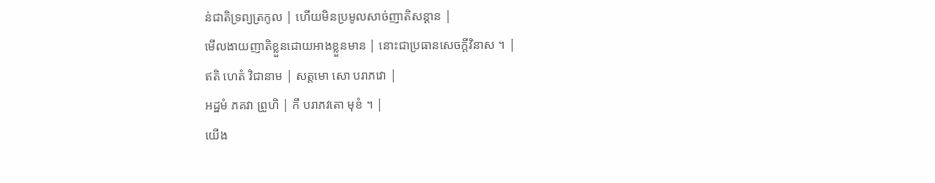ន់ជាតិទ្រព្យត្រកូល | ហើយមិនប្រមូលសាច់ញាតិសន្តាន |
មើលងាយញាតិខ្លួនដោយអាងខ្លួនមាន | នោះជាប្រធានសេចក្តីវិនាស ។ |
ឥតិ ហេតំ វិជានាម | សត្តមោ សោ បរាភវោ |
អដ្ឋមំ ភគវា ព្រូហិ | កឹ បរាភវតោ មុខំ ។ |
យើង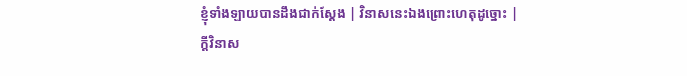ខ្ញុំទាំងឡាយបានដឹងជាក់ស្តែង | វិនាសនេះឯងព្រោះហេតុដូច្នោះ |
ក្តីវិនាស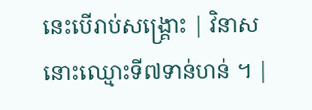នេះបើរាប់សង្គ្រោះ | វិនាសនោះឈ្មោះទី៧ទាន់ហន់ ។ |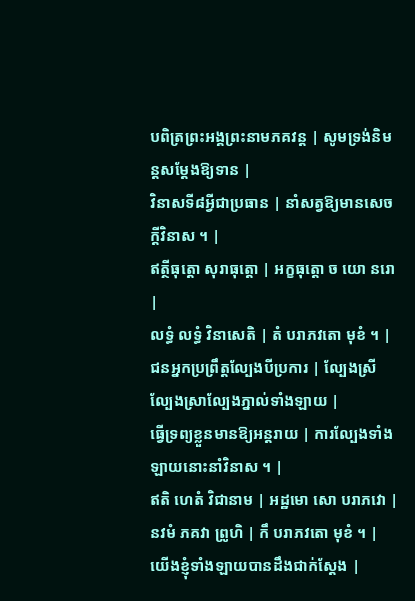បពិត្រព្រះអង្គព្រះនាមភគវន្ត | សូមទ្រង់និមន្តសម្តែងឱ្យទាន |
វិនាសទី៨អ្វីជាប្រធាន | នាំសត្វឱ្យមានសេចក្តីវិនាស ។ |
ឥត្ថីធុត្តោ សុរាធុត្តោ | អក្ខធុត្តោ ច យោ នរោ |
លទ្ធំ លទ្ធំ វិនាសេតិ | តំ បរាភវតោ មុខំ ។ |
ជនអ្នកប្រព្រឹត្តល្បែងបីប្រការ | ល្បែងស្រីល្បែងស្រាល្បែងភ្នាល់ទាំងឡាយ |
ធ្វើទ្រព្យខ្លួនមានឱ្យអន្តរាយ | ការល្បែងទាំងឡាយនោះនាំវិនាស ។ |
ឥតិ ហេតំ វិជានាម | អដ្ឋមោ សោ បរាភវោ |
នវមំ ភគវា ព្រូហិ | កឹ បរាភវតោ មុខំ ។ |
យើងខ្ញុំទាំងឡាយបានដឹងជាក់ស្តែង |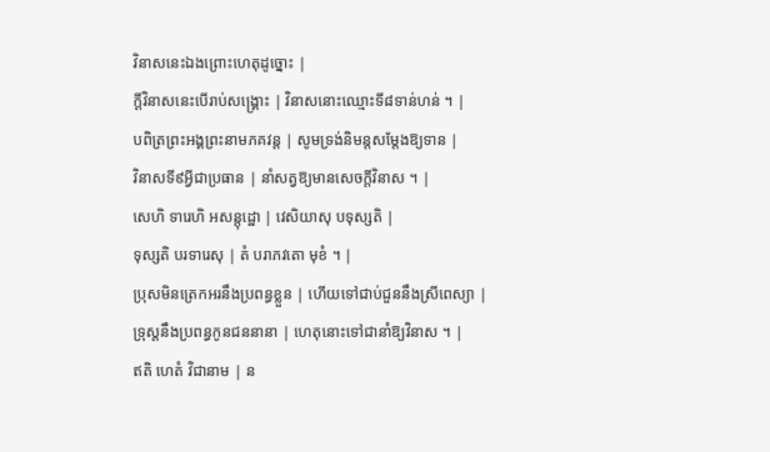វិនាសនេះឯងព្រោះហេតុដូច្នោះ |
ក្តីវិនាសនេះបើរាប់សង្គ្រោះ | វិនាសនោះឈ្មោះទី៨ទាន់ហន់ ។ |
បពិត្រព្រះអង្គព្រះនាមភគវន្ត | សូមទ្រង់និមន្តសម្តែងឱ្យទាន |
វិនាសទី៩អ្វីជាប្រធាន | នាំសត្វឱ្យមានសេចក្តីវិនាស ។ |
សេហិ ទារេហិ អសន្តុដ្ឋោ | វេសិយាសុ បទុស្សតិ |
ទុស្សតិ បរទារេសុ | តំ បរាភវតោ មុខំ ។ |
ប្រុសមិនត្រេកអរនឹងប្រពន្ធខ្លួន | ហើយទៅជាប់ជួននឹងស្រីពេស្យា |
ទ្រុស្តនឹងប្រពន្ធកូនជននានា | ហេតុនោះទៅជានាំឱ្យវិនាស ។ |
ឥតិ ហេតំ វិជានាម | ន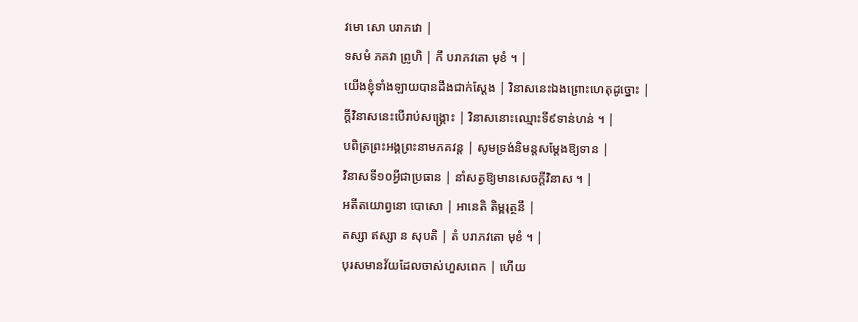វមោ សោ បរាភវោ |
ទសមំ ភគវា ព្រូហិ | កឹ បរាភវតោ មុខំ ។ |
យើងខ្ញុំទាំងឡាយបានដឹងជាក់ស្តែង | វិនាសនេះឯងព្រោះហេតុដូច្នោះ |
ក្តីវិនាសនេះបើរាប់សង្គ្រោះ | វិនាសនោះឈ្មោះទី៩ទាន់ហន់ ។ |
បពិត្រព្រះអង្គព្រះនាមភគវន្ត | សូមទ្រង់និមន្តសម្តែងឱ្យទាន |
វិនាសទី១០អ្វីជាប្រធាន | នាំសត្វឱ្យមានសេចក្តីវិនាស ។ |
អតីតយោព្វនោ បោសោ | អានេតិ តិម្ពរុត្ថនឹ |
តស្សា ឥស្សា ន សុបតិ | តំ បរាភវតោ មុខំ ។ |
បុរសមានវ័យដែលចាស់ហួសពេក | ហើយ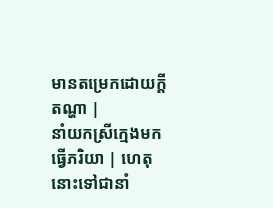មានតម្រេកដោយក្តីតណ្ហា |
នាំយកស្រីក្មេងមកធ្វើភរិយា | ហេតុនោះទៅជានាំ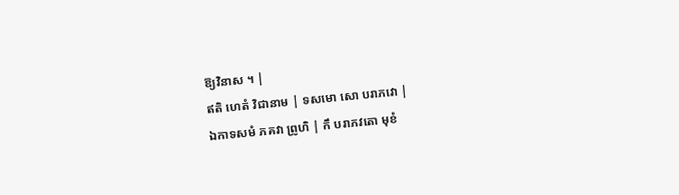ឱ្យវិនាស ។ |
ឥតិ ហេតំ វិជានាម | ទសមោ សោ បរាភវោ |
ឯកាទសមំ ភគវា ព្រូហិ | កឹ បរាភវតោ មុខំ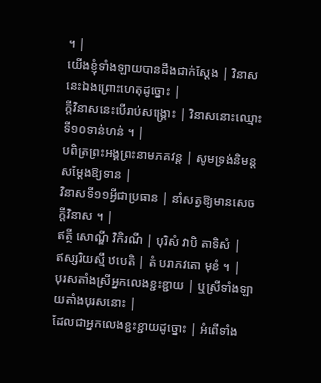។ |
យើងខ្ញុំទាំងឡាយបានដឹងជាក់ស្តែង | វិនាសនេះឯងព្រោះហេតុដូច្នោះ |
ក្តីវិនាសនេះបើរាប់សង្គ្រោះ | វិនាសនោះឈ្មោះទី១០ទាន់ហន់ ។ |
បពិត្រព្រះអង្គព្រះនាមភគវន្ត | សូមទ្រង់និមន្តសម្តែងឱ្យទាន |
វិនាសទី១១អ្វីជាប្រធាន | នាំសត្វឱ្យមានសេចក្តីវិនាស ។ |
ឥត្ថី សោណ្ឌី វិកិរណី | បុរិសំ វាបិ តាទិសំ |
ឥស្សរិយស្មឹ ឋបេតិ | តំ បរាភវតោ មុខំ ។ |
បុរសតាំងស្រីអ្នកលេងខ្ជះខ្ជាយ | ឬស្រីទាំងឡាយតាំងបុរសនោះ |
ដែលជាអ្នកលេងខ្ជះខ្ជាយដូច្នោះ | អំពើទាំង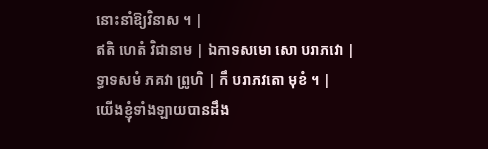នោះនាំឱ្យវិនាស ។ |
ឥតិ ហេតំ វិជានាម | ឯកាទសមោ សោ បរាភវោ |
ទ្ធាទសមំ ភគវា ព្រូហិ | កឹ បរាភវតោ មុខំ ។ |
យើងខ្ញុំទាំងឡាយបានដឹង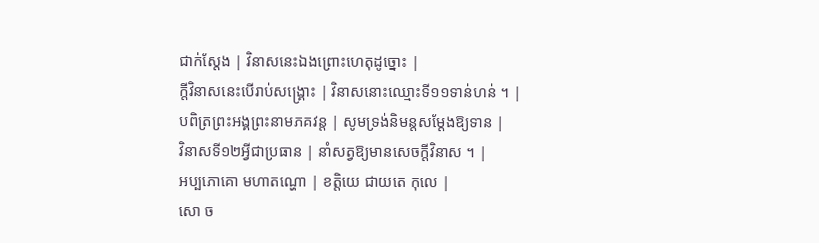ជាក់ស្តែង | វិនាសនេះឯងព្រោះហេតុដូច្នោះ |
ក្តីវិនាសនេះបើរាប់សង្គ្រោះ | វិនាសនោះឈ្មោះទី១១ទាន់ហន់ ។ |
បពិត្រព្រះអង្គព្រះនាមភគវន្ត | សូមទ្រង់និមន្តសម្តែងឱ្យទាន |
វិនាសទី១២អ្វីជាប្រធាន | នាំសត្វឱ្យមានសេចក្តីវិនាស ។ |
អប្បភោគោ មហាតណ្ហោ | ខត្តិយេ ជាយតេ កុលេ |
សោ ច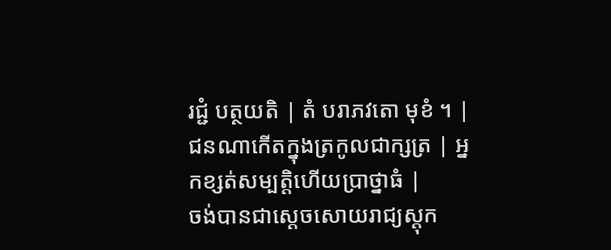រជ្ជំ បត្ថយតិ | តំ បរាភវតោ មុខំ ។ |
ជនណាកើតក្នុងត្រកូលជាក្សត្រ | អ្នកខ្សត់សម្បត្តិហើយប្រាថ្នាធំ |
ចង់បានជាស្តេចសោយរាជ្យស្តុក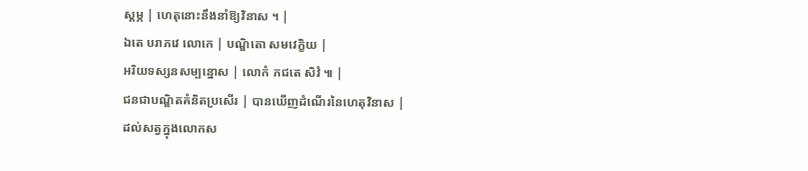ស្តម្ភ | ហេតុនោះនឹងនាំឱ្យវិនាស ។ |
ឯតេ បរាភវេ លោកេ | បណ្ឌិតោ សមវេក្ខិយ |
អរិយទស្សនសម្បន្នោស | លោកំ ភជតេ សិវំ ៕ |
ជនជាបណ្ឌិតគំនិតប្រសើរ | បានឃើញដំណើរនៃហេតុវិនាស |
ដល់សត្វក្នុងលោកស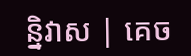ន្និវាស | គេច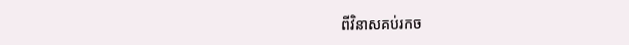ពីវិនាសគប់រកច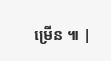ម្រើន ៕ |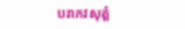បរាភវសុត្តំ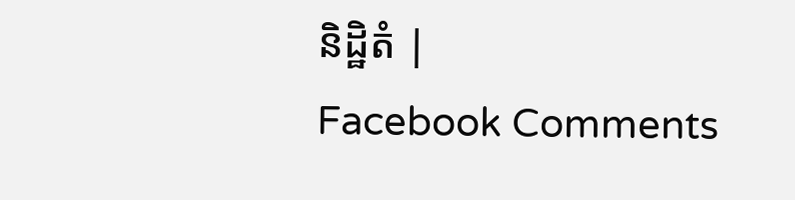និដ្ឋិតំ |
Facebook Comments